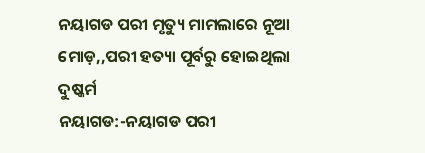ନୟାଗଡ ପରୀ ମୃତ୍ୟୁ ମାମଲାରେ ନୂଆ ମୋଡ଼,,ପରୀ ହତ୍ୟା ପୂର୍ବରୁ ହୋଇଥିଲା ଦୁଷ୍କର୍ମ
ନୟାଗଡ:-ନୟାଗଡ ପରୀ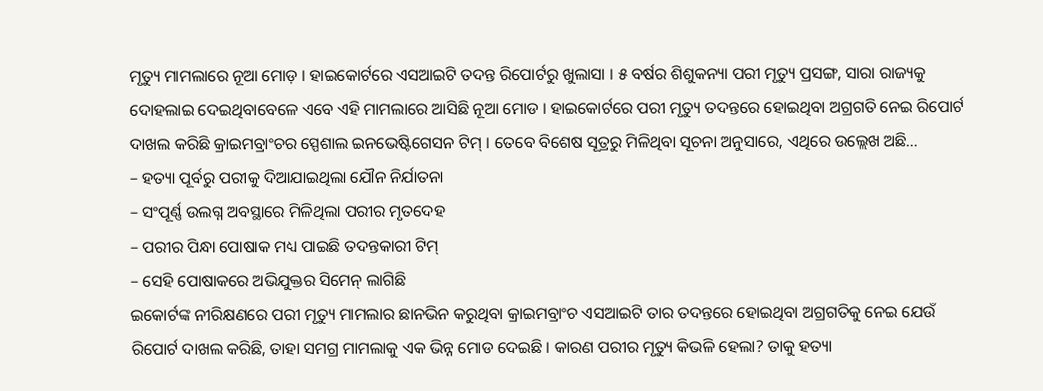ମୃତ୍ୟୁ ମାମଲାରେ ନୂଆ ମୋଡ଼ । ହାଇକୋର୍ଟରେ ଏସଆଇଟି ତଦନ୍ତ ରିପୋର୍ଟରୁ ଖୁଲାସା । ୫ ବର୍ଷର ଶିଶୁକନ୍ୟା ପରୀ ମୃତ୍ୟୁ ପ୍ରସଙ୍ଗ, ସାରା ରାଜ୍ୟକୁ ଦୋହଲାଇ ଦେଇଥିବାବେଳେ ଏବେ ଏହି ମାମଲାରେ ଆସିଛି ନୂଆ ମୋଡ । ହାଇକୋର୍ଟରେ ପରୀ ମୃତ୍ୟୁ ତଦନ୍ତରେ ହୋଇଥିବା ଅଗ୍ରଗତି ନେଇ ରିପୋର୍ଟ ଦାଖଲ କରିଛି କ୍ରାଇମବ୍ରାଂଚର ସ୍ପେଶାଲ ଇନଭେଷ୍ଟିଗେସନ ଟିମ୍ । ତେବେ ବିଶେଷ ସୂତ୍ରରୁ ମିଳିଥିବା ସୂଚନା ଅନୁସାରେ, ଏଥିରେ ଉଲ୍ଲେଖ ଅଛି…
– ହତ୍ୟା ପୂର୍ବରୁ ପରୀକୁ ଦିଆଯାଇଥିଲା ଯୌନ ନିର୍ଯାତନା
– ସଂପୂର୍ଣ୍ଣ ଉଲଗ୍ନ ଅବସ୍ଥାରେ ମିଳିଥିଲା ପରୀର ମୃତଦେହ
– ପରୀର ପିନ୍ଧା ପୋଷାକ ମଧ୍ୟ ପାଇଛି ତଦନ୍ତକାରୀ ଟିମ୍
– ସେହି ପୋଷାକରେ ଅଭିଯୁକ୍ତର ସିମେନ୍ ଲାଗିଛି
ଇକୋର୍ଟଙ୍କ ନୀରିକ୍ଷଣରେ ପରୀ ମୃତ୍ୟୁ ମାମଲାର ଛାନଭିନ କରୁଥିବା କ୍ରାଇମବ୍ରାଂଚ ଏସଆଇଟି ତାର ତଦନ୍ତରେ ହୋଇଥିବା ଅଗ୍ରଗତିକୁ ନେଇ ଯେଉଁ ରିପୋର୍ଟ ଦାଖଲ କରିଛି, ତାହା ସମଗ୍ର ମାମଲାକୁ ଏକ ଭିନ୍ନ ମୋଡ ଦେଇଛି । କାରଣ ପରୀର ମୃତ୍ୟୁ କିଭଳି ହେଲା? ତାକୁ ହତ୍ୟା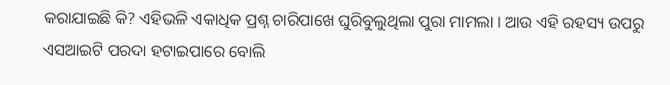କରାଯାଇଛି କି? ଏହିଭଳି ଏକାଧିକ ପ୍ରଶ୍ନ ଚାରିପାଖେ ଘୁରିବୁଲୁଥିଲା ପୁରା ମାମଲା । ଆଉ ଏହି ରହସ୍ୟ ଉପରୁ ଏସଆଇଟି ପରଦା ହଟାଇପାରେ ବୋଲି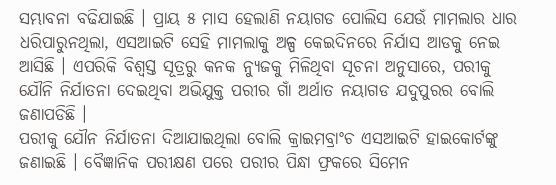ସମ୍ଭାବନା ବଢିଯାଇଛି । ପ୍ରାୟ ୫ ମାସ ହେଲାଣି ନୟାଗଡ ପୋଲିସ ଯେଉଁ ମାମଲାର ଧାର ଧରିପାରୁନଥିଲା, ଏସଆଇଟି ସେହି ମାମଲାକୁ ଅଳ୍ପ କେଇଦିନରେ ନିର୍ଯାସ ଆଡକୁ ନେଇ ଆସିଛି । ଏପରିକି ବିଶ୍ୱସ୍ତ ସୂତ୍ରରୁ କନକ ନ୍ୟୁଜକୁ ମିଳିଥିବା ସୂଚନା ଅନୁସାରେ, ପରୀକୁ ଯୌନି ନିର୍ଯାତନା ଦେଇଥିବା ଅଭିଯୁକ୍ତ ପରୀର ଗାଁ ଅର୍ଥାତ ନୟାଗଡ ଯଦୁପୁରର ବୋଲି ଜଣାପଡିଛି ।
ପରୀକୁ ଯୌନ ନିର୍ଯାତନା ଦିଆଯାଇଥିଲା ବୋଲି କ୍ରାଇମବ୍ରାଂଚ ଏସଆଇଟି ହାଇକୋର୍ଟଙ୍କୁ ଜଣାଇଛି । ବୈଜ୍ଞାନିକ ପରୀକ୍ଷଣ ପରେ ପରୀର ପିନ୍ଧା ଫ୍ରକରେ ସିମେନ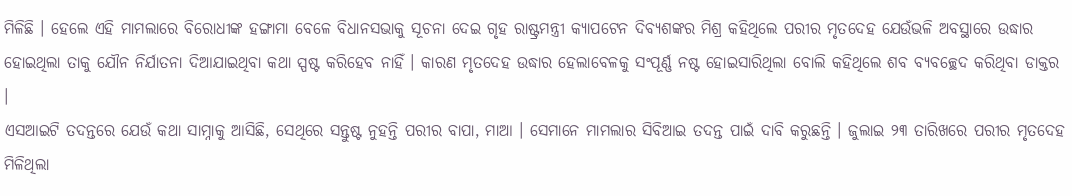ମିଳିଛି । ହେଲେ ଏହି ମାମଲାରେ ବିରୋଧୀଙ୍କ ହଙ୍ଗାମା ବେଳେ ବିଧାନସଭାକୁ ସୂଚନା ଦେଇ ଗୃହ ରାଷ୍ଟ୍ରମନ୍ତ୍ରୀ କ୍ୟାପଟେନ ଦିବ୍ୟଶଙ୍କର ମିଶ୍ର କହିଥିଲେ ପରୀର ମୃତଦେହ ଯେଉଁଭଳି ଅବସ୍ଥାରେ ଉଦ୍ଧାର ହୋଇଥିଲା ତାକୁ ଯୌନ ନିର୍ଯାତନା ଦିଆଯାଇଥିବା କଥା ସ୍ପଷ୍ଟ କରିହେବ ନାହିଁ । କାରଣ ମୃତଦେହ ଉଦ୍ଧାର ହେଲାବେଳକୁ ସଂପୂର୍ଣ୍ଣ ନଷ୍ଟ ହୋଇସାରିଥିଲା ବୋଲି କହିଥିଲେ ଶବ ବ୍ୟବଚ୍ଛେଦ କରିଥିବା ଡାକ୍ତର ।
ଏସଆଇଟି ତଦନ୍ତରେ ଯେଉଁ କଥା ସାମ୍ନାକୁ ଆସିଛି, ସେଥିରେ ସନ୍ତୁଷ୍ଟ ନୁହନ୍ତି ପରୀର ବାପା, ମାଆ । ସେମାନେ ମାମଲାର ସିବିଆଇ ତଦନ୍ତ ପାଇଁ ଦାବି କରୁଛନ୍ତି । ଜୁଲାଇ ୨୩ ତାରିଖରେ ପରୀର ମୃତଦେହ ମିଳିଥିଲା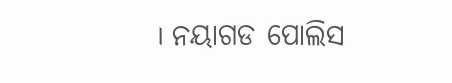। ନୟାଗଡ ପୋଲିସ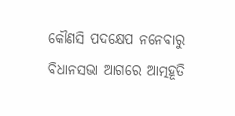କୌଣସି ପଦକ୍ଷେପ ନନେବାରୁ ବିଧାନସଭା ଆଗରେ ଆତ୍ମହୂତି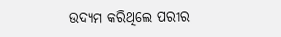ଉଦ୍ୟମ କରିଥିଲେ ପରୀର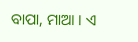ବାପା, ମାଆ । ଏ